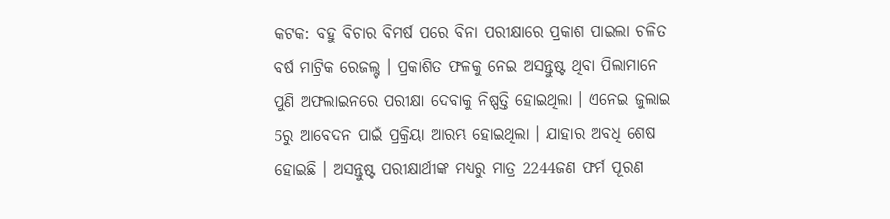କଟକ: ବହୁ ବିଚାର ବିମର୍ଷ ପରେ ବିନା ପରୀକ୍ଷାରେ ପ୍ରକାଶ ପାଇଲା ଚଳିତ ବର୍ଷ ମାଟ୍ରିକ ରେଜଲ୍ଟ । ପ୍ରକାଶିତ ଫଳକୁ ନେଇ ଅସନ୍ତୁଷ୍ଟ ଥିବା ପିଲାମାନେ ପୁଣି ଅଫଲାଇନରେ ପରୀକ୍ଷା ଦେବାକୁ ନିଷ୍ପତ୍ତି ହୋଇଥିଲା । ଏନେଇ ଜୁଲାଇ 5ରୁ ଆବେଦନ ପାଇଁ ପ୍ରକ୍ରିୟା ଆରମ୍ଭ ହୋଇଥିଲା । ଯାହାର ଅବଧି ଶେଷ ହୋଇଛି । ଅସନ୍ତୁଷ୍ଟ ପରୀକ୍ଷାର୍ଥୀଙ୍କ ମଧ୍ୟରୁ ମାତ୍ର 2244ଜଣ ଫର୍ମ ପୂରଣ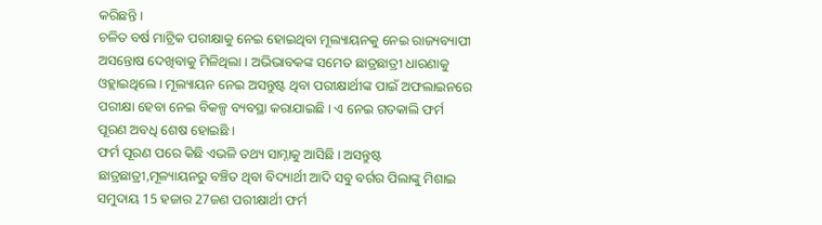କରିଛନ୍ତି ।
ଚଳିତ ବର୍ଷ ମାଟ୍ରିକ ପରୀକ୍ଷାକୁ ନେଇ ହୋଇଥିବା ମୂଲ୍ୟାୟନକୁ ନେଇ ରାଜ୍ୟବ୍ୟାପୀ ଅସନ୍ତୋଷ ଦେଖିବାକୁ ମିଳିଥିଲା । ଅଭିଭାବକଙ୍କ ସମେତ ଛାତ୍ରଛାତ୍ରୀ ଧାରଣାକୁ ଓହ୍ଲାଇଥିଲେ । ମୂଲ୍ୟାୟନ ନେଇ ଅସନ୍ତୁଷ୍ଟ ଥିବା ପରୀକ୍ଷାର୍ଥୀଙ୍କ ପାଇଁ ଅଫଲାଇନରେ ପରୀକ୍ଷା ହେବା ନେଇ ବିକଳ୍ପ ବ୍ୟବସ୍ଥା କରାଯାଇଛି । ଏ ନେଇ ଗତକାଲି ଫର୍ମ ପୂରଣ ଅବଧି ଶେଷ ହୋଇଛି ।
ଫର୍ମ ପୂରଣ ପରେ କିଛି ଏଭଳି ତଥ୍ୟ ସାମ୍ନାକୁ ଆସିଛି । ଅସନ୍ତୁଷ୍ଟ ଛାତ୍ରଛାତ୍ରୀ,ମୂଳ୍ୟାୟନରୁ ବଞ୍ଚିତ ଥିବା ବିଦ୍ୟାର୍ଥୀ ଆଦି ସବୁ ବର୍ଗର ପିଲାଙ୍କୁ ମିଶାଇ ସମୁଦାୟ 15 ହଜାର 27ଜଣ ପରୀକ୍ଷାର୍ଥୀ ଫର୍ମ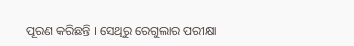ପୂରଣ କରିଛନ୍ତି । ସେଥିରୁ ରେଗୁଲାର ପରୀକ୍ଷା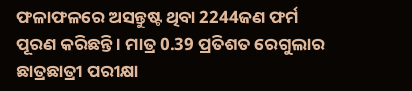ଫଳାଫଳରେ ଅସନ୍ତୁଷ୍ଟ ଥିବା 2244ଜଣ ଫର୍ମ ପୂରଣ କରିଛନ୍ତି । ମାତ୍ର 0.39 ପ୍ରତିଶତ ରେଗୁଲାର ଛାତ୍ରଛାତ୍ରୀ ପରୀକ୍ଷା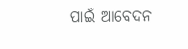ପାଇଁ ଆବେଦନ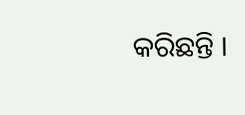କରିଛନ୍ତି ।